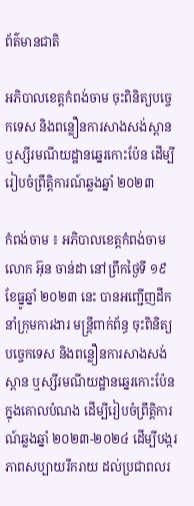ព័ត៌មានជាតិ

អភិបាលខេត្តកំពង់ចាម ចុះពិនិត្យបច្ចេកទេស និងពន្លឿនការសាងសង់ស្ពានឬស្សីរមណីយដ្ឋានឆ្នេរកោះប៉ែន ដើម្បីរៀបចំព្រឹត្តិការណ៍ឆ្លងឆ្នាំ ២០២៣

កំពង់ចាម ៖ អភិបាលខេត្តកំពង់ចាម លោក អ៊ុន ចាន់ដា នៅព្រឹកថ្ងៃទី ១៩ ខែធ្នូឆ្នាំ ២០២៣ នេះ បានអញ្ជើញដឹកនាំក្រុមការងារ មន្ត្រីពាក់ព័ន្ធ ចុះពិនិត្យបច្ចេកទេស និងពន្លឿនការសាងសង់ស្ពាន ឬស្សីរមណីយដ្ឋានឆ្នេរកោះប៉ែន ក្នុងគោលបំណង ដើម្បីរៀបចំព្រឹត្តិការណ៍ឆ្លងឆ្នាំ ២០២៣-២០២៤ ដើម្បីបង្ករភាពសប្បាយរីករាយ ដល់ប្រជាពលរ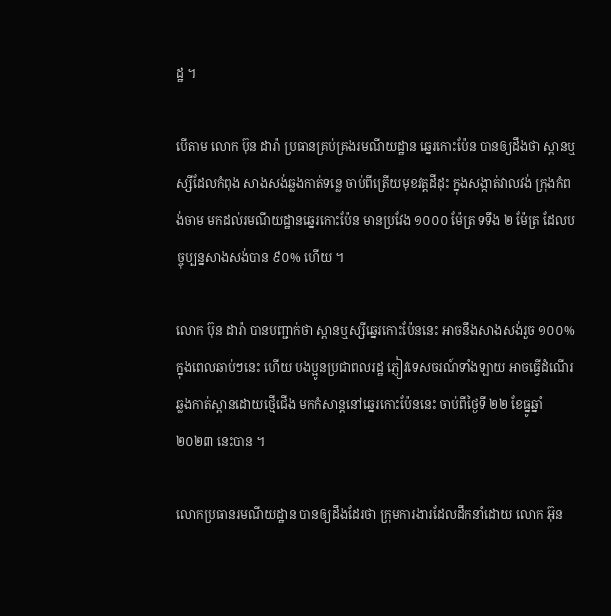ដ្ឋ ។

បើតាម លោក ប៊ុន ដារ៉ា ប្រធានគ្រប់គ្រងរមណីយដ្ឋាន ឆ្នេរកោះប៉ែន បានឲ្យដឹងថា ស្ពានឬស្សីដែលកំពុង សាងសង់ឆ្លងកាត់ទន្លេ ចាប់ពីត្រើយមុខវត្តដីដុះ ក្នុងសង្កាត់វាលវង់ ក្រុងកំពង់ចាម មកដល់រមណីយដ្ឋានឆ្នេរកោះប៉ែន មានប្រវែង ១០០០ ម៉ែត្រ ទទឹង ២ ម៉ែត្រ ដែលបច្ចុប្បន្នសាងសង់បាន ៩០% ហើយ ។

លោក ប៊ុន ដារ៉ា បានបញ្ជាក់ថា ស្ពានឬស្សីឆ្នេរកោះប៉ែននេះ អាចនឹងសាងសង់រួច ១០០% ក្នុងពេលឆាប់ៗនេះ ហើយ បងប្អូនប្រជាពលរដ្ឋ ភ្ញៀវទេសចរណ៍ទាំងឡាយ អាចធ្វើដំណើរឆ្លងកាត់ស្ពានដោយថ្មើជើង មកកំសាន្តនៅឆ្នេរកោះប៉ែននេះ ចាប់ពីថ្ងៃទី ២២ ខែធ្នូឆ្នាំ ២០២៣ នេះបាន ។

លោកប្រធានរមណីយដ្ឋាន បានឲ្យដឹងដែរថា ក្រុមការងារដែលដឹកនាំដោយ លោក អ៊ុន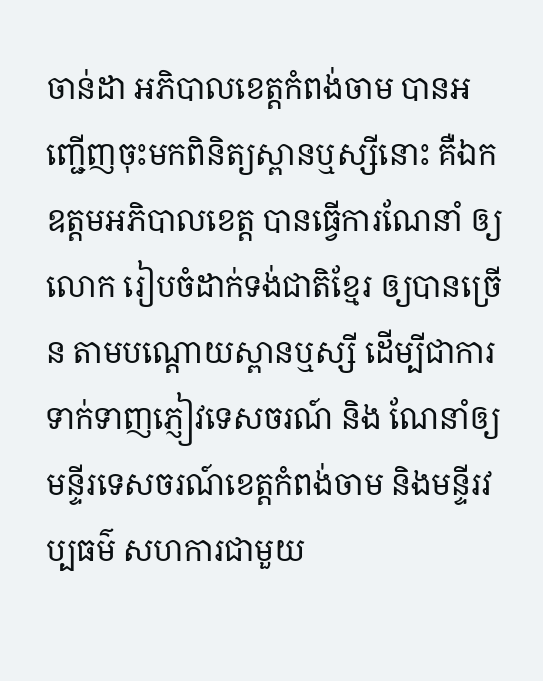ចាន់ដា អភិបាលខេត្តកំពង់ចាម បានអញ្ជើញចុះមកពិនិត្យស្ពានឬស្សីនោះ គឺឯកឧត្តមអភិបាលខេត្ត បានធ្វើការណែនាំ ឲ្យលោក រៀបចំដាក់ទង់ជាតិខ្មែរ ឲ្យបានច្រើន តាមបណ្ដោយស្ពានឬស្សី ដើម្បីជាការទាក់ទាញភ្ញៀវទេសចរណ៍ និង ណែនាំឲ្យមន្ទីរទេសចរណ៍ខេត្តកំពង់ចាម និងមន្ទីរវប្បធម៌ សហការជាមួយ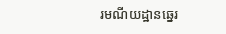រមណីយដ្ឋានឆ្នេរ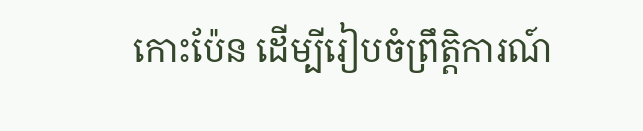កោះប៉ែន ដើម្បីរៀបចំព្រឹត្តិការណ៍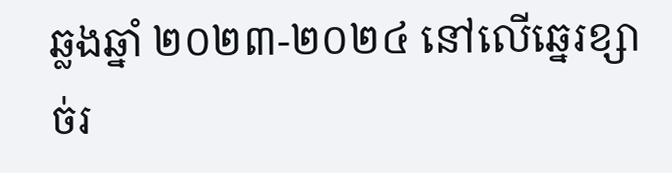ឆ្លងឆ្នាំ ២០២៣-២០២៤ នៅលើឆ្នេរខ្សាច់រ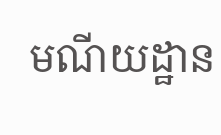មណីយដ្ឋាន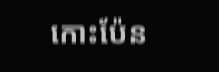កោះប៉ែន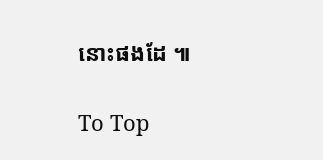នោះផងដែ ៕

To Top